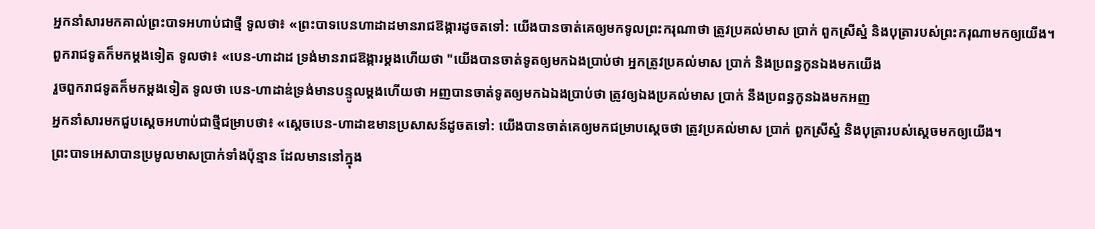អ្នកនាំសារមកគាល់ព្រះបាទអហាប់ជាថ្មី ទូលថា៖ «ព្រះបាទបេនហាដាដមានរាជឱង្ការដូចតទៅ: យើងបានចាត់គេឲ្យមកទូលព្រះករុណាថា ត្រូវប្រគល់មាស ប្រាក់ ពួកស្រីស្នំ និងបុត្រារបស់ព្រះករុណាមកឲ្យយើង។
ពួករាជទូតក៏មកម្តងទៀត ទូលថា៖ «បេន-ហាដាដ ទ្រង់មានរាជឱង្ការម្តងហើយថា "យើងបានចាត់ទូតឲ្យមកឯងប្រាប់ថា អ្នកត្រូវប្រគល់មាស ប្រាក់ និងប្រពន្ធកូនឯងមកយើង
រួចពួករាជទូតក៏មកម្តងទៀត ទូលថា បេន-ហាដាឌ់ទ្រង់មានបន្ទូលម្តងហើយថា អញបានចាត់ទូតឲ្យមកឯឯងប្រាប់ថា ត្រូវឲ្យឯងប្រគល់មាស ប្រាក់ នឹងប្រពន្ធកូនឯងមកអញ
អ្នកនាំសារមកជួបស្តេចអហាប់ជាថ្មីជម្រាបថា៖ «ស្តេចបេន-ហាដាឌមានប្រសាសន៍ដូចតទៅ: យើងបានចាត់គេឲ្យមកជម្រាបស្តេចថា ត្រូវប្រគល់មាស ប្រាក់ ពួកស្រីស្នំ និងបុត្រារបស់ស្តេចមកឲ្យយើង។
ព្រះបាទអេសាបានប្រមូលមាសប្រាក់ទាំងប៉ុន្មាន ដែលមាននៅក្នុង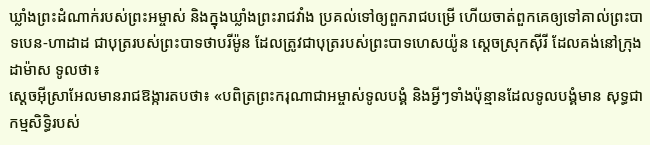ឃ្លាំងព្រះដំណាក់របស់ព្រះអម្ចាស់ និងក្នុងឃ្លាំងព្រះរាជវាំង ប្រគល់ទៅឲ្យពួករាជបម្រើ ហើយចាត់ពួកគេឲ្យទៅគាល់ព្រះបាទបេន-ហាដាដ ជាបុត្ររបស់ព្រះបាទថាបរីម៉ូន ដែលត្រូវជាបុត្ររបស់ព្រះបាទហេសយ៉ូន ស្ដេចស្រុកស៊ីរី ដែលគង់នៅក្រុងដាម៉ាស ទូលថា៖
ស្ដេចអ៊ីស្រាអែលមានរាជឱង្ការតបថា៖ «បពិត្រព្រះករុណាជាអម្ចាស់ទូលបង្គំ និងអ្វីៗទាំងប៉ុន្មានដែលទូលបង្គំមាន សុទ្ធជាកម្មសិទ្ធិរបស់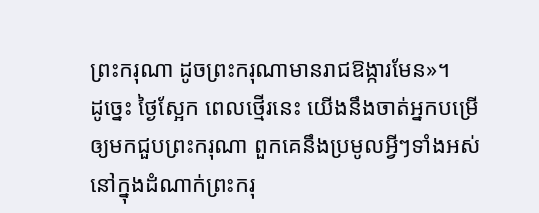ព្រះករុណា ដូចព្រះករុណាមានរាជឱង្ការមែន»។
ដូច្នេះ ថ្ងៃស្អែក ពេលថ្មើរនេះ យើងនឹងចាត់អ្នកបម្រើឲ្យមកជួបព្រះករុណា ពួកគេនឹងប្រមូលអ្វីៗទាំងអស់នៅក្នុងដំណាក់ព្រះករុ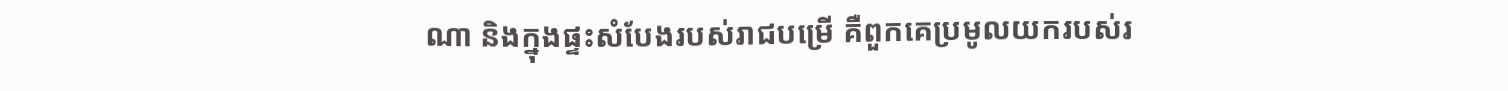ណា និងក្នុងផ្ទះសំបែងរបស់រាជបម្រើ គឺពួកគេប្រមូលយករបស់រ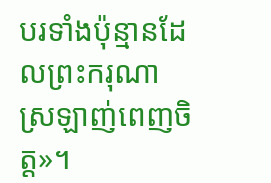បរទាំងប៉ុន្មានដែលព្រះករុណាស្រឡាញ់ពេញចិត្ត»។